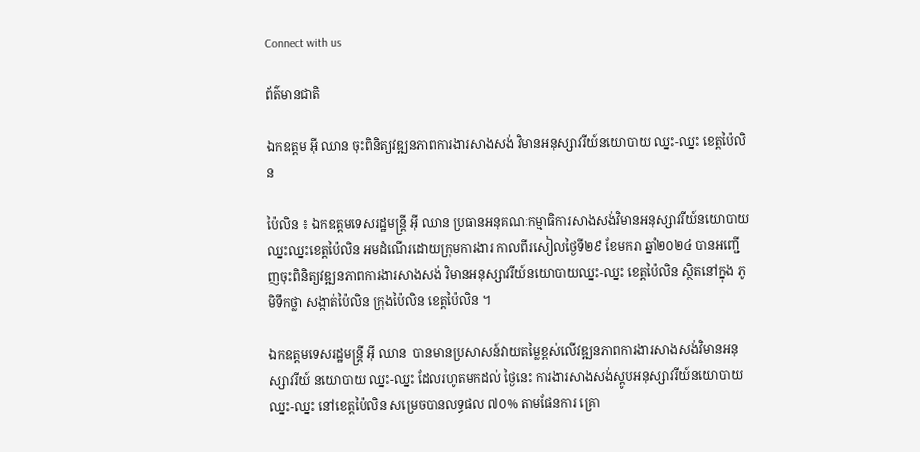Connect with us

ព័ត៌មានជាតិ

ឯកឧត្តម អ៊ី ឈាន ចុះពិនិត្យវឌ្ឍនភាពការងារសាងសង់ វិមានអនុស្សាវរីយ៍នយោបាយ ឈ្នះ-ឈ្នះ ខេត្តប៉ៃលិន

ប៉ៃលិន ៖ ឯកឧត្តមទេសរដ្ឋមន្ត្រី អ៊ី ឈាន ប្រធានអនុគណៈកម្មាធិការសាងសង់វិមានអនុស្សាវរីយ៍នយោបាយឈ្នះឈ្នះខេត្តប៉ៃលិន អមដំណើរដោយក្រុមការងារ កាលពីរសៀលថ្ងៃទី២៩ ខែមករា ឆ្នាំ២០២៤ បានអញ្ជើញចុះពិនិត្យវឌ្ឍនភាពការងារសាងសង់ វិមានអនុស្សាវរីយ៍នយោបាយឈ្នះ-ឈ្នះ ខេត្តប៉ៃលិន ស្ថិតនៅក្នុង ភូមិទឹកថ្លា សង្កាត់ប៉ៃលិន ក្រុងប៉ៃលិន ខេត្តប៉ៃលិន ។

ឯកឧត្តមទេសរដ្ឋមន្ត្រី អ៊ី ឈាន  បានមានប្រសាសន៍វាយតម្លៃខ្ពស់លើវឌ្ឍនភាពការងារសាងសង់វិមានអនុស្សាវរីយ៍ នយោបាយ ឈ្នះ-ឈ្នះ ដែលរហូតមកដល់ ថ្ងៃនេះ ការងារសាងសង់ស្តូបអនុស្សាវរីយ៍នយោបាយឈ្នះ-ឈ្នះ នៅខេត្តប៉ៃលិន សម្រេចបានលទ្ធផល ៧០% តាមផែនការ គ្រោ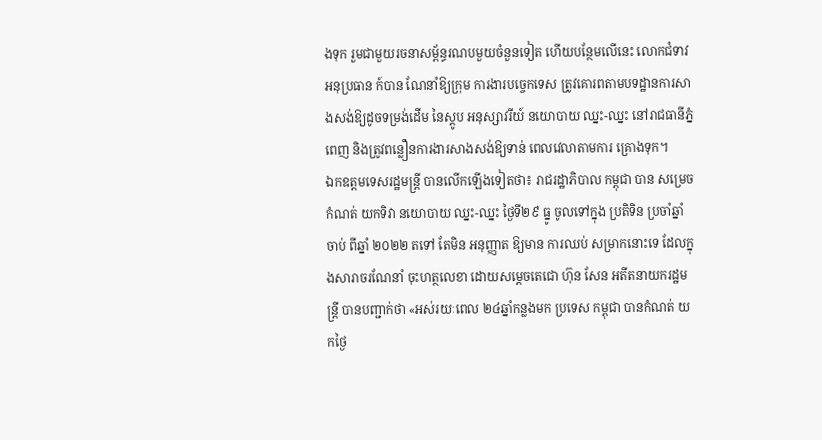ងទុក រួមជាមួយរចនាសម្ព័ន្ធរណបមួយចំនួនទៀត ហើយបន្ថែមលើនេះ លោកជំទាវអនុប្រធាន ក៍បាន ណែនាំឱ្យក្រុម ការងារបច្ចេកទេស ត្រូវគោរពតាមបទដ្ឋានការសាងសង់ឱ្យដូចទម្រង់ដើម នៃស្តូប អនុស្សាវរីយ៍ នយោបាយ ឈ្នះ-ឈ្នះ នៅរាជធានីភ្នំពេញ និងត្រូវពន្លឿនការងារសាងសង់ឱ្យទាន់ ពេលវេលាតាមការ គ្រោងទុក។
ឯកឧត្តមទេសរដ្ឋមន្ត្រី បានលើកឡើងទៀតថា៖ រាជរដ្ឋាភិបាល កម្ពុជា បាន សម្រេច កំណត់ យកទិវា នយោបាយ ឈ្នះ-ឈ្នះ ថ្ងៃទី២៩ ធ្នូ ចូលទៅក្នុង ប្រតិទិន ប្រចាំឆ្នាំ ចាប់ ពីឆ្នាំ ២០២២ តទៅ តែមិន អនុញ្ញាត ឱ្យមាន ការឈប់ សម្រាកនោះទេ ដែលក្នុងសារាចរណែនាំ ចុះហត្ថលេខា ដោយសម្តេចតេជោ ហ៊ុន សែន អតីតនាយករដ្ឋមន្ត្រី បានបញ្ជាក់ថា «អស់រយៈពេល ២៤ឆ្នាំកន្លងមក ប្រទេស កម្ពុជា បានកំណត់ យកថ្ងៃ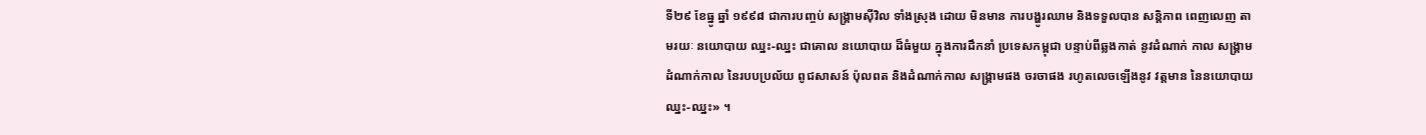ទី២៩ ខែធ្នូ ឆ្នាំ ១៩៩៨ ជាការបញ្ចប់ សង្គ្រាមស៊ីវិល ទាំងស្រុង ដោយ មិនមាន ការបង្ហូរឈាម និងទទួលបាន សន្តិភាព ពេញលេញ តាមរយៈ នយោបាយ ឈ្នះ-ឈ្នះ ជាគោល នយោបាយ ដ៏ធំមួយ ក្នុងការដឹកនាំ ប្រទេសកម្ពុជា បន្ទាប់ពីឆ្លងកាត់ នូវដំណាក់ កាល សង្គ្រាម ដំណាក់កាល នៃរបបប្រល័យ ពូជសាសន៍ ប៉ុលពត និងដំណាក់កាល សង្គ្រាមផង ចរចាផង រហូតលេចឡើងនូវ វត្តមាន នៃនយោបាយឈ្នះ-ឈ្នះ» ។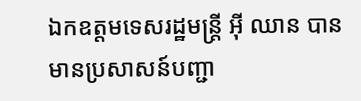ឯកឧត្តមទេសរដ្ឋមន្ត្រី អ៊ី ឈាន បានមានប្រសាសន៍បញ្ជា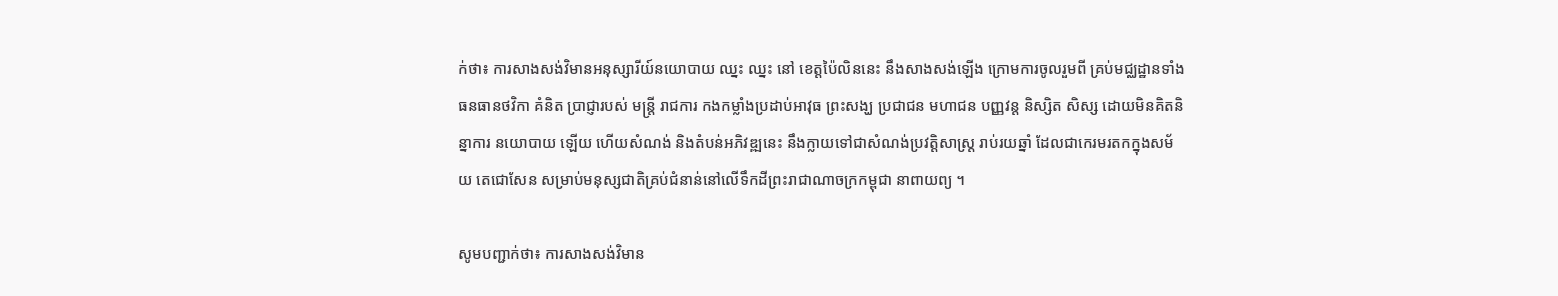ក់ថា៖ ការសាងសង់វិមានអនុស្សារីយ៍នយោបាយ ឈ្នះ ឈ្នះ នៅ ខេត្តប៉ៃលិននេះ នឹងសាងសង់ឡើង ក្រោមការចូលរួមពី គ្រប់មជ្ឈដ្ឋានទាំងធនធានថវិកា គំនិត ប្រាជ្ញារបស់ មន្រ្តី រាជការ កងកម្លាំងប្រដាប់អាវុធ ព្រះសង្ឃ ប្រជាជន មហាជន បញ្ញវន្ត និស្សិត សិស្ស ដោយមិនគិតនិន្នាការ នយោបាយ ឡើយ ហើយសំណង់ និងតំបន់អភិវឌ្ឍនេះ នឹងក្លាយទៅជាសំណង់ប្រវត្តិសាស្រ្ត រាប់រយឆ្នាំ ដែលជាកេរមរតកក្នុងសម័យ តេជោសែន សម្រាប់មនុស្សជាតិគ្រប់ជំនាន់នៅលើទឹកដីព្រះរាជាណាចក្រកម្ពុជា នាពាយព្យ ។

សូមបញ្ជាក់ថា៖ ការសាងសង់វិមាន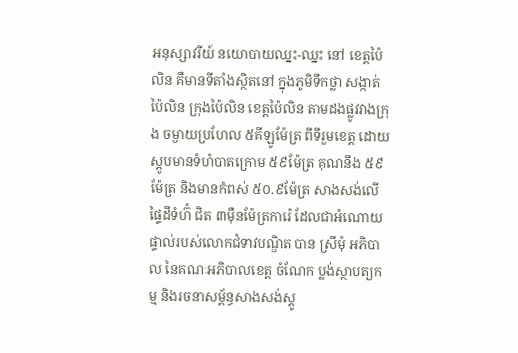អនុស្សាវរីយ៍ នយោបាយឈ្នះ-ឈ្នះ នៅ ខេត្តប៉ៃលិន គឺមានទីតាំងស្ថិតនៅ ក្នុងភូមិទឹកថ្លា សង្កាត់ប៉ៃលិន ក្រុងប៉ៃលិន ខេត្តប៉ៃលិន តាមដងផ្លូវវាងក្រុង ចម្ងាយប្រហែល ៥គីឡូម៉ែត្រ ពីទីរួមខេត្ត ដោយស្តូបមានទំហំបាតក្រោម ៥៩ម៉ែត្រ គុណនឹង ៥៩ម៉ែត្រ និងមានកំពស់ ៥០.៩ម៉ែត្រ សាងសង់លើផ្ទៃដីទំហ៊ំ ជិត ៣ម៉ឺនម៉ែត្រការ៉េ ដែលជាអំណោយផ្ទាល់របស់លោកជំទាវបណ្ឌិត បាន ស្រីមុំ អភិបាល នៃគណៈអភិបាលខេត្ត ចំណែក ប្លង់ស្ថាបត្យកម្ម និងរចនាសម្ព័ន្ធសាងសង់ស្តូ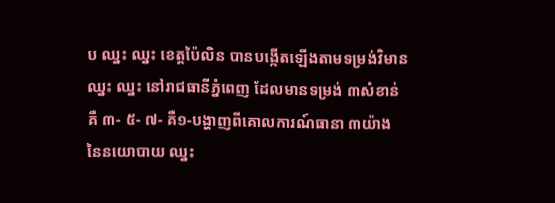ប ឈ្នះ ឈ្នះ ខេត្តប៉ៃលិន បានបង្កើតឡើងតាមទម្រង់វិមាន ឈ្នះ ឈ្នះ នៅរាជធានីភ្នំពេញ ដែលមានទម្រង់ ៣សំខាន់ គឺ ៣- ៥- ៧- គឺ១-បង្ហាញពីគោលការណ៍ធានា ៣យ៉ាង នៃនយោបាយ ឈ្នះ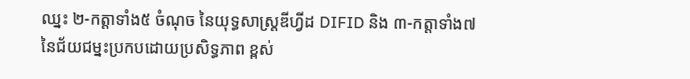ឈ្នះ ២-កត្តាទាំង៥ ចំណុច នៃយុទ្ធសាស្ត្រឌីហ្វីដ DIFID និង ៣-កត្តាទាំង៧ នៃជ័យជម្នះប្រកបដោយប្រសិទ្ធភាព ខ្ពស់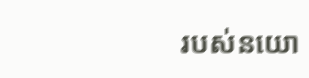របស់នយោ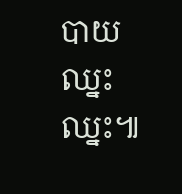បាយឈ្នះ ឈ្នះ៕